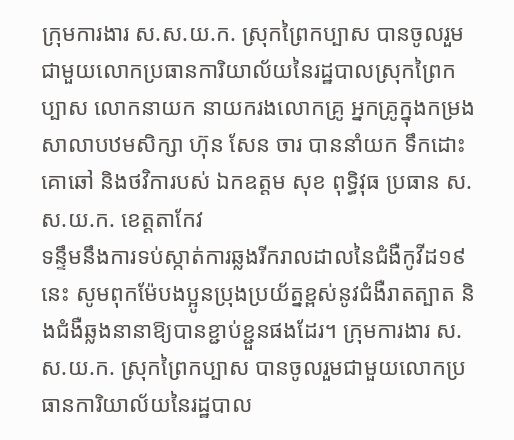ក្រុមការងារ ស.ស.យ.ក. ស្រុកព្រៃកប្បាស បានចូលរួមជាមួយលោកប្រធានការិយាល័យនៃរដ្ឋបាលស្រុកព្រៃកប្បាស លោកនាយក នាយករងលោកគ្រូ អ្នកគ្រូក្នុងកម្រងសាលាបឋមសិក្សា ហ៊ុន សែន ចារ បាននាំយក ទឹកដោះគោឆៅ និងថវិការបស់ ឯកឧត្តម សុខ ពុទ្ធិវុធ ប្រធាន ស.ស.យ.ក. ខេត្តតាកែវ
ទន្ទឹមនឹងការទប់ស្កាត់ការឆ្លងរីករាលដាលនៃជំងឺកូវីដ១៩នេះ សូមពុកម៉ែបងប្អូនប្រុងប្រយ័ត្នខ្ពស់នូវជំងឺរាតត្បាត និងជំងឺឆ្លងនានាឱ្យបានខ្ជាប់ខ្ជួនផងដែរ។ ក្រុមការងារ ស.ស.យ.ក. ស្រុកព្រៃកប្បាស បានចូលរួមជាមួយលោកប្រធានការិយាល័យនៃរដ្ឋបាល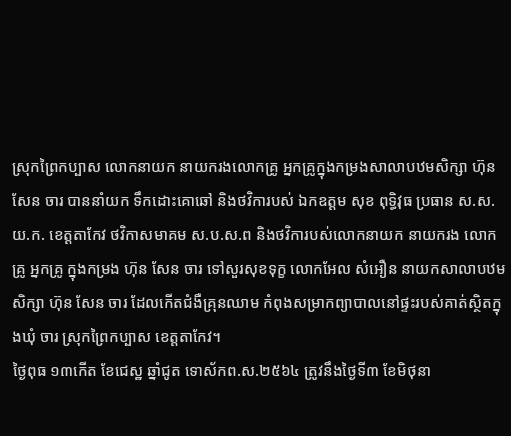ស្រុកព្រៃកប្បាស លោកនាយក នាយករងលោកគ្រូ អ្នកគ្រូក្នុងកម្រងសាលាបឋមសិក្សា ហ៊ុន សែន ចារ បាននាំយក ទឹកដោះគោឆៅ និងថវិការបស់ ឯកឧត្តម សុខ ពុទ្ធិវុធ ប្រធាន ស.ស.យ.ក. ខេត្តតាកែវ ថវិកាសមាគម ស.ប.ស.ព និងថវិការបស់លោកនាយក នាយករង លោកគ្រូ អ្នកគ្រូ ក្នុងកម្រង ហ៊ុន សែន ចារ ទៅសួរសុខទុក្ខ លោកអែល សំអឿន នាយកសាលាបឋមសិក្សា ហ៊ុន សែន ចារ ដែលកើតជំងឺគ្រុនឈាម កំពុងសម្រាកព្យាបាលនៅផ្ទះរបស់គាត់ស្ថិតក្នុងឃុំ ចារ ស្រុកព្រៃកប្បាស ខេត្តតាកែវ។
ថ្ងៃពុធ ១៣កើត ខែជេស្ឋ ឆ្នាំជូត ទោស័កព.ស.២៥៦៤ ត្រូវនឹងថ្ងៃទី៣ ខែមិថុនា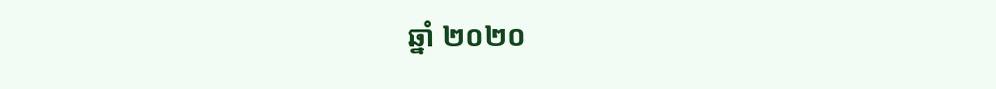ឆ្នាំ ២០២០